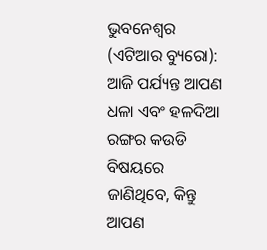ଭୁବନେଶ୍ୱର (ଏଟିଆର ବ୍ୟୁରୋ): ଆଜି ପର୍ଯ୍ୟନ୍ତ ଆପଣ ଧଳା ଏବଂ ହଳଦିଆ ରଙ୍ଗର କଉଡି ବିଷୟରେ ଜାଣିଥିବେ, କିନ୍ତୁ ଆପଣ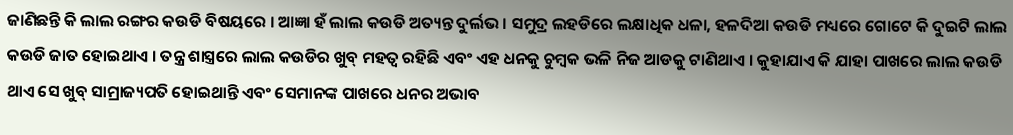ଜାଣିଛନ୍ତି କି ଲାଲ ରଙ୍ଗର କଉଡି ବିଷୟରେ । ଆଜ୍ଞା ହଁ ଲାଲ କଉଡି ଅତ୍ୟନ୍ତ ଦୁର୍ଲଭ । ସମୁଦ୍ର ଲହଡିରେ ଲକ୍ଷାଧିକ ଧଳା, ହଳଦିଆ କଉଡି ମଧ୍ୟରେ ଗୋଟେ କି ଦୁଇଟି ଲାଲ କଉଡି ଜାତ ହୋଇଥାଏ । ତନ୍ତ୍ର ଶାସ୍ତ୍ରରେ ଲାଲ କଉଡିର ଖୁବ୍ ମହତ୍ୱ ରହିଛି ଏବଂ ଏହ ଧନକୁ ଚୁମ୍ବକ ଭଳି ନିଜ ଆଡକୁ ଟାଣିଥାଏ । କୁହାଯାଏ କି ଯାହା ପାଖରେ ଲାଲ କଉଡି ଥାଏ ସେ ଖୁବ୍ ସାମ୍ରାଜ୍ୟପତି ହୋଇଥାନ୍ତି ଏବଂ ସେମାନଙ୍କ ପାଖରେ ଧନର ଅଭାବ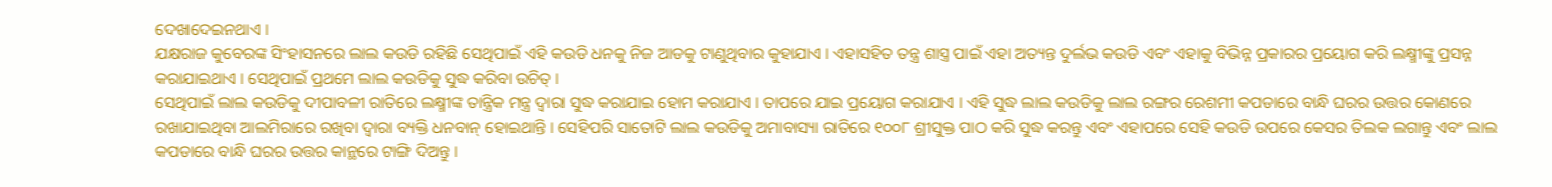ଦେଖାଦେଇନଥାଏ ।
ଯକ୍ଷରାଜ କୁବେରଙ୍କ ସିଂହାସନରେ ଲାଲ କଉଡି ରହିଛି ସେଥିପାଇଁ ଏହି କଉଡି ଧନକୁ ନିଜ ଆଡକୁ ଟାଣୁଥିବାର କୁହାଯାଏ । ଏହାସହିତ ତନ୍ତ୍ର ଶାସ୍ତ୍ର ପାଇଁ ଏହା ଅତ୍ୟନ୍ତ ଦୁର୍ଲଭ କଉଡି ଏବଂ ଏହାକୁ ବିଭିନ୍ନ ପ୍ରକାରର ପ୍ରୟୋଗ କରି ଲକ୍ଷ୍ମୀଙ୍କୁ ପ୍ରସନ୍ନ କରାଯାଇଥାଏ । ସେଥିପାଇଁ ପ୍ରଥମେ ଲାଲ କଉଡିକୁ ସୁଦ୍ଧ କରିବା ଉଚିତ୍ ।
ସେଥିପାଇଁ ଲାଲ କଉଡିକୁ ଦୀପାବଳୀ ରାତିରେ ଲକ୍ଷ୍ମୀଙ୍କ ତାନ୍ତ୍ରିକ ମନ୍ତ୍ର ଦ୍ୱାରା ସୁଦ୍ଧ କରାଯାଇ ହୋମ କରାଯାଏ । ତାପରେ ଯାଇ ପ୍ରୟୋଗ କରାଯାଏ । ଏହି ସୁଦ୍ଧ ଲାଲ କଉଡିକୁ ଲାଲ ରଙ୍ଗର ରେଶମୀ କପଡାରେ ବାନ୍ଧି ଘରର ଉତ୍ତର କୋଣରେ ରଖାଯାଇଥିବା ଆଲମିରାରେ ରଖିବା ଦ୍ୱାରା ବ୍ୟକ୍ତି ଧନବାନ୍ ହୋଇଥାନ୍ତି । ସେହିପରି ସାତୋଟି ଲାଲ କଉଡିକୁ ଅମାବାସ୍ୟା ରାତିରେ ୧୦୦୮ ଶ୍ରୀସୁକ୍ତ ପାଠ କରି ସୁଦ୍ଧ କରନ୍ତୁ ଏବଂ ଏହାପରେ ସେହି କଉଡି ଉପରେ କେସର ତିଲକ ଲଗାନ୍ତୁ ଏବଂ ଲାଲ କପଡାରେ ବାନ୍ଧି ଘରର ଉତ୍ତର କାନ୍ଥରେ ଟାଙ୍ଗି ଦିଅନ୍ତୁ ।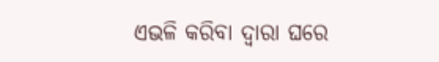ଏଭଳି କରିବା ଦ୍ୱାରା ଘରେ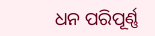ଧନ ପରିପୂର୍ଣ୍ଣ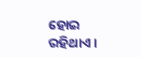ହୋଇ ରହିଥାଏ ।